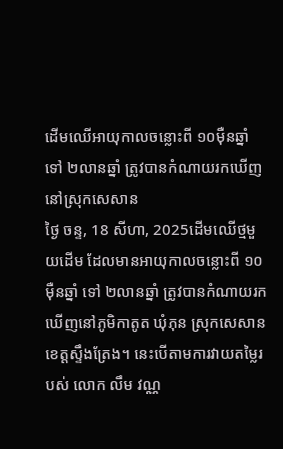ដើមឈើអាយុកាលចន្លោះពី ១០ម៉ឺនឆ្នាំ ទៅ ២លានឆ្នាំ ត្រូវបានកំណាយរកឃើញនៅស្រុកសេសាន
ថ្ងៃ ចន្ទ, 18 សីហា, 2025ដើមឈើថ្មមួយដើម ដែលមានអាយុកាលចន្លោះពី ១០ម៉ឺនឆ្នាំ ទៅ ២លានឆ្នាំ ត្រូវបានកំណាយរកឃើញនៅភូមិកាតូត ឃុំភុន ស្រុកសេសាន ខេត្តស្ទឹងត្រែង។ នេះបើតាមការវាយតម្លៃរបស់ លោក លឹម វណ្ណ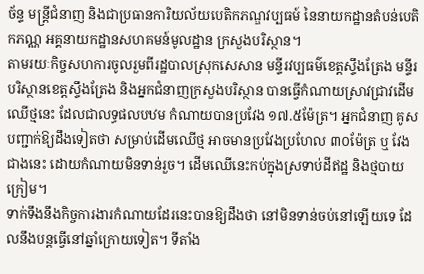ច័ន្ទ មន្ត្រីជំនាញ និងជាប្រធានការិយល័យបេតិកភណ្ឌវប្បធម៍ នៃនាយកដ្ឋានតំបន់បេតិកភណ្ណ អគ្គនាយកដ្ឋានសហគមន៍មូលដ្ឋាន ក្រសួងបរិស្ថាន។
តាមរយៈកិច្ចសហការចូលរួមពីរដ្ឋបាលស្រុកសេសាន មន្ទីរវប្បធម៌ខេត្តស្ទឹងត្រែង មន្ទីរបរិស្ថានខេត្តស្ទឹងត្រែង និងអ្នកជំនាញក្រសួងបរិស្ថាន បានធ្វើកំណាយស្រាវជ្រាវដើមឈើថ្មនេះ ដែលជាលទ្ធផលបឋម កំណាយបានប្រវែង ១៧.៥ម៉ែត្រ។ អ្នកជំនាញ គូសបញ្ជាក់ឱ្យដឹងទៀតថា សម្រាប់ដើមឈើថ្ម អាចមានប្រវែងប្រហែល ៣០ម៉ែត្រ ឬ វែងជាងនេះ ដោយកំណាយមិនទាន់រួច។ ដើមឈើនេះកប់ក្នុងស្រទាប់ដីឥដ្ឋ និងថ្មបាយក្រៀម។
ទាក់ទឹងនឹងកិច្ចការងារកំណាយដែរនេះបានឱ្យដឹងថា នៅមិនទាន់ចប់នៅឡើយទេ ដែលនឹងបន្តធ្វើនៅឆ្នាំក្រោយទៀត។ ទីតាំង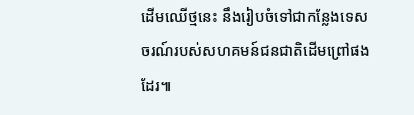ដើមឈើថ្មនេះ នឹងរៀបចំទៅជាកន្លែងទេសចរណ៍របស់សហគមន៍ជនជាតិដើមព្រៅផងដែរ៕